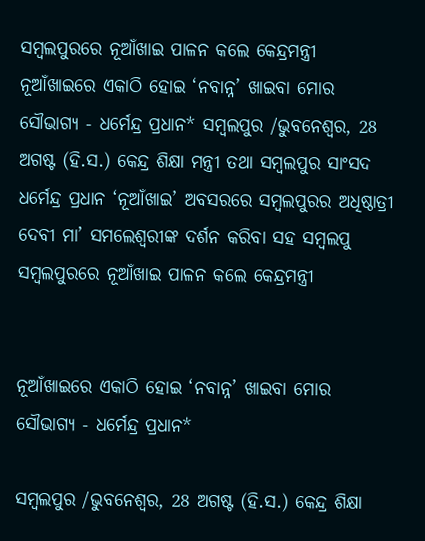ସମ୍ବଲପୁରରେ ନୂଆଁଖାଇ ପାଳନ କଲେ କେନ୍ଦ୍ରମନ୍ତ୍ରୀ
ନୂଆଁଖାଇରେ ଏକାଠି ହୋଇ ‘ନବାନ୍ନ’ ଖାଇବା ମୋର ସୌଭାଗ୍ୟ - ଧର୍ମେନ୍ଦ୍ର ପ୍ରଧାନ* ସମ୍ବଲପୁର /ଭୁବନେଶ୍ୱର, 28 ଅଗଷ୍ଟ (ହି.ସ.) କେନ୍ଦ୍ର ଶିକ୍ଷା ମନ୍ତ୍ରୀ ତଥା ସମ୍ବଲପୁର ସାଂସଦ ଧର୍ମେନ୍ଦ୍ର ପ୍ରଧାନ ‘ନୂଆଁଖାଇ’ ଅବସରରେ ସମ୍ବଲପୁରର ଅଧିଷ୍ଠାତ୍ରୀ ଦେବୀ ମା’ ସମଲେଶ୍ୱରୀଙ୍କ ଦର୍ଶନ କରିବା ସହ ସମ୍ବଲପୁ
ସମ୍ବଲପୁରରେ ନୂଆଁଖାଇ ପାଳନ କଲେ କେନ୍ଦ୍ରମନ୍ତ୍ରୀ


ନୂଆଁଖାଇରେ ଏକାଠି ହୋଇ ‘ନବାନ୍ନ’ ଖାଇବା ମୋର ସୌଭାଗ୍ୟ - ଧର୍ମେନ୍ଦ୍ର ପ୍ରଧାନ*

ସମ୍ବଲପୁର /ଭୁବନେଶ୍ୱର, 28 ଅଗଷ୍ଟ (ହି.ସ.) କେନ୍ଦ୍ର ଶିକ୍ଷା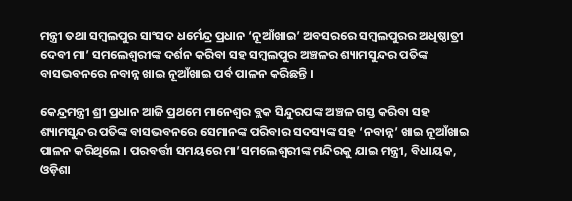ମନ୍ତ୍ରୀ ତଥା ସମ୍ବଲପୁର ସାଂସଦ ଧର୍ମେନ୍ଦ୍ର ପ୍ରଧାନ ‘ନୂଆଁଖାଇ’ ଅବସରରେ ସମ୍ବଲପୁରର ଅଧିଷ୍ଠାତ୍ରୀ ଦେବୀ ମା’ ସମଲେଶ୍ୱରୀଙ୍କ ଦର୍ଶନ କରିବା ସହ ସମ୍ବଲପୁର ଅଞ୍ଚଳର ଶ୍ୟାମସୁନ୍ଦର ପତିଙ୍କ ବାସଭବନରେ ନବାନ୍ନ ଖାଇ ନୂଆଁଖାଇ ପର୍ବ ପାଳନ କରିଛନ୍ତି ।

କେନ୍ଦ୍ରମନ୍ତ୍ରୀ ଶ୍ରୀ ପ୍ରଧାନ ଆଜି ପ୍ରଥମେ ମାନେଶ୍ୱର ବ୍ଲକ ସିନ୍ଦୁରପଙ୍କ ଅଞ୍ଚଳ ଗସ୍ତ କରିବା ସହ ଶ୍ୟାମସୁନ୍ଦର ପତିଙ୍କ ବାସଭବନରେ ସେମାନଙ୍କ ପରିବାର ସଦସ୍ୟଙ୍କ ସହ ‘ନବାନ୍ନ’ ଖାଇ ନୂଆଁଖାଇ ପାଳନ କରିଥିଲେ । ପରବର୍ତ୍ତୀ ସମୟରେ ମା’ସମଲେଶ୍ୱରୀଙ୍କ ମନ୍ଦିରକୁ ଯାଇ ମନ୍ତ୍ରୀ, ବିଧାୟକ, ଓଡ଼ିଶା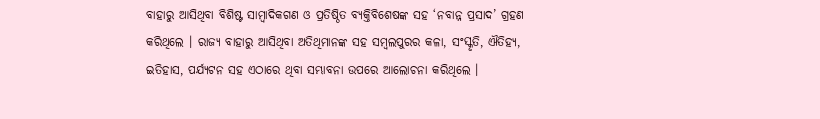ବାହାରୁ ଆସିଥିବା ବିଶିଷ୍ଟ ସାମ୍ବାଦିକଗଣ ଓ ପ୍ରତିଷ୍ଠିତ ବ୍ୟକ୍ତିବିଶେଷଙ୍କ ସହ ‘ନବାନ୍ନ ପ୍ରସାଦ’ ଗ୍ରହଣ କରିଥିଲେ । ରାଜ୍ୟ ବାହାରୁ ଆସିଥିବା ଅତିଥିମାନଙ୍କ ସହ ସମ୍ବଲପୁରର କଳା, ସଂସ୍କୃତି, ଐତିହ୍ୟ, ଇତିହାସ, ପର୍ଯ୍ୟଟନ ସହ ଏଠାରେ ଥିବା ସମ୍ଭାବନା ଉପରେ ଆଲୋଚନା କରିଥିଲେ ।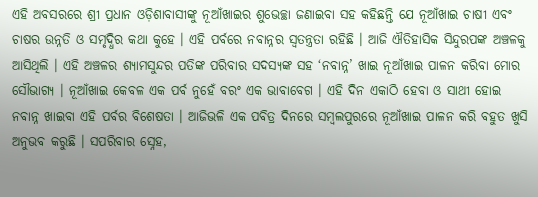ଏହି ଅବସରରେ ଶ୍ରୀ ପ୍ରଧାନ ଓଡ଼ିଶାବାସୀଙ୍କୁ ନୂଆଁଖାଇର ଶୁଭେଚ୍ଛା ଜଣାଇବା ସହ କହିଛନ୍ତି ଯେ ନୂଆଁଖାଇ ଚାଷୀ ଏବଂ ଚାଷର ଉନ୍ନତି ଓ ସମୃଦ୍ଧିର କଥା କୁହେ । ଏହି ପର୍ବରେ ନବାନ୍ନର ସ୍ୱତନ୍ତ୍ରତା ରହିଛି । ଆଜି ଐତିହାସିକ ସିନ୍ଦୁରପଙ୍କ ଅଞ୍ଚଳକୁ ଆସିଥିଲି । ଏହି ଅଞ୍ଚଳର ଶ୍ୟାମସୁନ୍ଦର ପତିଙ୍କ ପରିବାର ସଦସ୍ୟଙ୍କ ସହ ‘ନବାନ୍ନ’ ଖାଇ ନୂଆଁଖାଇ ପାଳନ କରିବା ମୋର ସୌଭାଗ୍ୟ । ନୂଆଁଖାଇ କେବଳ ଏକ ପର୍ବ ନୁହେଁ ବରଂ ଏକ ଭାବାବେଗ । ଏହି ଦିନ ଏକାଠି ହେବା ଓ ସାଥୀ ହୋଇ ନବାନ୍ନ ଖାଇବା ଏହି ପର୍ବର ବିଶେଷତା । ଆଜିଭଳି ଏକ ପବିତ୍ର ଦିନରେ ସମ୍ବଲପୁରରେ ନୂଆଁଖାଇ ପାଳନ କରି ବହୁତ ଖୁସି ଅନୁଭବ କରୁଛି । ସପରିବାର ସ୍ନେହ,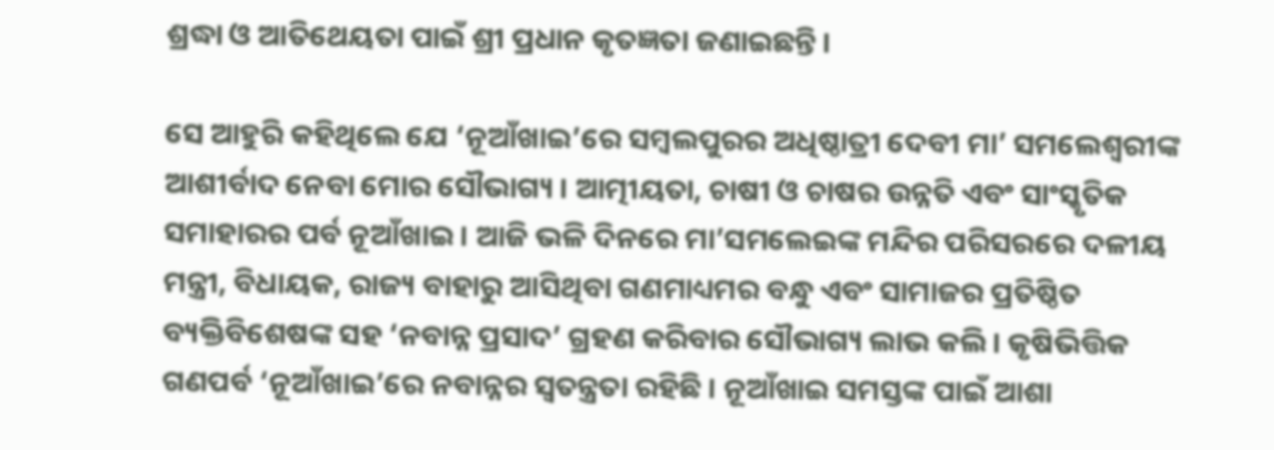ଶ୍ରଦ୍ଧା ଓ ଆତିଥେୟତା ପାଇଁ ଶ୍ରୀ ପ୍ରଧାନ କୃତଜ୍ଞତା ଜଣାଇଛନ୍ତି ।

ସେ ଆହୁରି କହିଥିଲେ ଯେ ‘ନୂଆଁଖାଇ’ରେ ସମ୍ବଲପୁରର ଅଧିଷ୍ଠାତ୍ରୀ ଦେବୀ ମା’ ସମଲେଶ୍ୱରୀଙ୍କ ଆଶୀର୍ବାଦ ନେବା ମୋର ସୌଭାଗ୍ୟ । ଆତ୍ମୀୟତା, ଚାଷୀ ଓ ଚାଷର ଉନ୍ନତି ଏବଂ ସାଂସ୍କୃତିକ ସମାହାରର ପର୍ବ ନୂଆଁଖାଇ । ଆଜି ଭଳି ଦିନରେ ମା’ସମଲେଇଙ୍କ ମନ୍ଦିର ପରିସରରେ ଦଳୀୟ ମନ୍ତ୍ରୀ, ବିଧାୟକ, ରାଜ୍ୟ ବାହାରୁ ଆସିଥିବା ଗଣମାଧ୍ୟମର ବନ୍ଧୁ ଏବଂ ସାମାଜର ପ୍ରତିଷ୍ଠିତ ବ୍ୟକ୍ତିବିଶେଷଙ୍କ ସହ ‘ନବାନ୍ନ ପ୍ରସାଦ’ ଗ୍ରହଣ କରିବାର ସୌଭାଗ୍ୟ ଲାଭ କଲି । କୃଷିଭିତ୍ତିକ ଗଣପର୍ବ ‘ନୂଆଁଖାଇ’ରେ ନବାନ୍ନର ସ୍ୱତନ୍ତ୍ରତା ରହିଛି । ନୂଆଁଖାଇ ସମସ୍ତଙ୍କ ପାଇଁ ଆଶା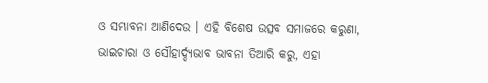ଓ ସମ୍ଭାବନା ଆଣିଦେଉ । ଏହି ବିଶେଷ ଉତ୍ସବ ସମାଜରେ କରୁଣା, ଭାଇଚାରା ଓ ସୌହାର୍ଦ୍ଦ୍ୟଭାବ ଭାବନା ତିଆରି କରୁ, ଏହା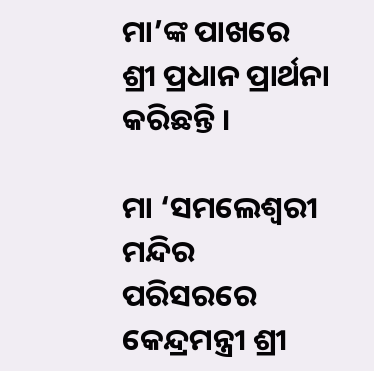ମା’ଙ୍କ ପାଖରେ ଶ୍ରୀ ପ୍ରଧାନ ପ୍ରାର୍ଥନା କରିଛନ୍ତି ।

ମା ‘ସମଲେଶ୍ୱରୀ ମନ୍ଦିର ପରିସରରେ କେନ୍ଦ୍ରମନ୍ତ୍ରୀ ଶ୍ରୀ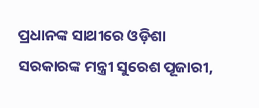ପ୍ରଧାନଙ୍କ ସାଥୀରେ ଓଡ଼ିଶା ସରକାରଙ୍କ ମନ୍ତ୍ରୀ ସୁରେଶ ପୂଜାରୀ,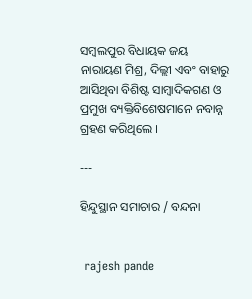ସମ୍ବଲପୁର ବିଧାୟକ ଜୟ ନାରାୟଣ ମିଶ୍ର, ଦିଲ୍ଲୀ ଏବଂ ବାହାରୁ ଆସିଥିବା ବିଶିଷ୍ଟ ସାମ୍ବାଦିକଗଣ ଓ ପ୍ରମୁଖ ବ୍ୟକ୍ତିବିଶେଷମାନେ ନବାନ୍ନ ଗ୍ରହଣ କରିଥିଲେ ।

---

ହିନ୍ଦୁସ୍ଥାନ ସମାଚାର / ବନ୍ଦନା


 rajesh pande